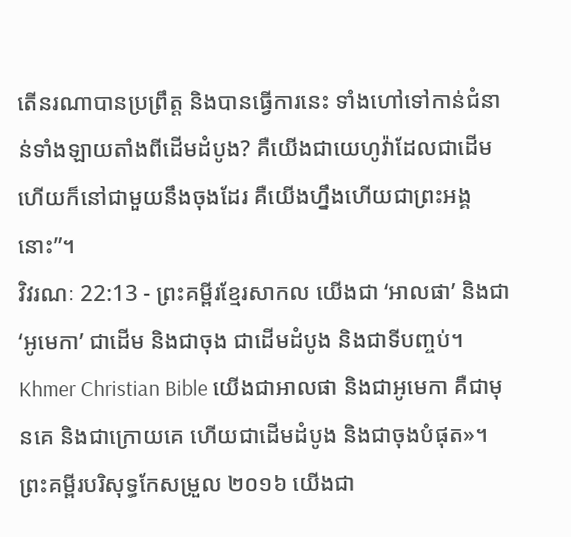តើនរណាបានប្រព្រឹត្ត និងបានធ្វើការនេះ ទាំងហៅទៅកាន់ជំនាន់ទាំងឡាយតាំងពីដើមដំបូង? គឺយើងជាយេហូវ៉ាដែលជាដើម ហើយក៏នៅជាមួយនឹងចុងដែរ គឺយើងហ្នឹងហើយជាព្រះអង្គនោះ”។
វិវរណៈ 22:13 - ព្រះគម្ពីរខ្មែរសាកល យើងជា ‘អាលផា’ និងជា ‘អូមេកា’ ជាដើម និងជាចុង ជាដើមដំបូង និងជាទីបញ្ចប់។ Khmer Christian Bible យើងជាអាលផា និងជាអូមេកា គឺជាមុនគេ និងជាក្រោយគេ ហើយជាដើមដំបូង និងជាចុងបំផុត»។ ព្រះគម្ពីរបរិសុទ្ធកែសម្រួល ២០១៦ យើងជា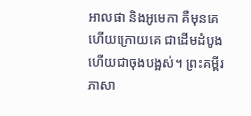អាលផា និងអូមេកា គឺមុនគេ ហើយក្រោយគេ ជាដើមដំបូង ហើយជាចុងបង្អស់។ ព្រះគម្ពីរភាសា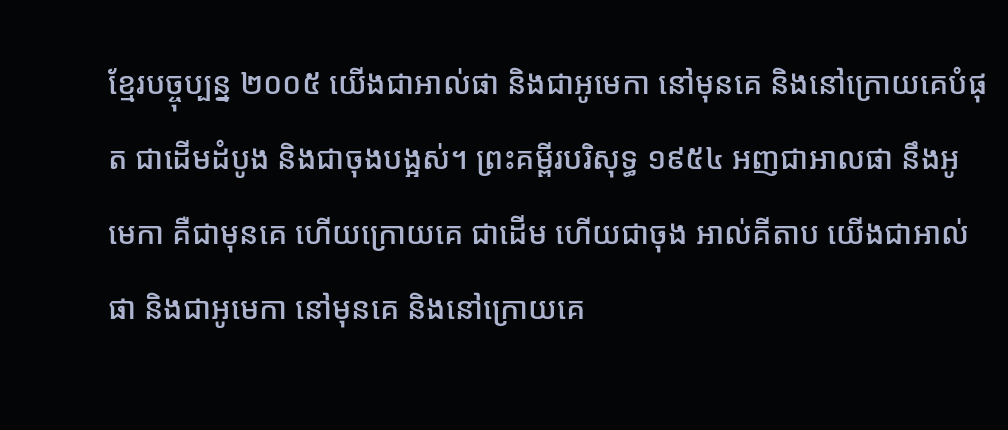ខ្មែរបច្ចុប្បន្ន ២០០៥ យើងជាអាល់ផា និងជាអូមេកា នៅមុនគេ និងនៅក្រោយគេបំផុត ជាដើមដំបូង និងជាចុងបង្អស់។ ព្រះគម្ពីរបរិសុទ្ធ ១៩៥៤ អញជាអាលផា នឹងអូមេកា គឺជាមុនគេ ហើយក្រោយគេ ជាដើម ហើយជាចុង អាល់គីតាប យើងជាអាល់ផា និងជាអូមេកា នៅមុនគេ និងនៅក្រោយគេ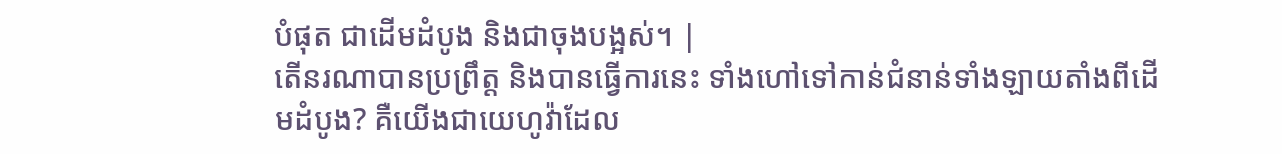បំផុត ជាដើមដំបូង និងជាចុងបង្អស់។ |
តើនរណាបានប្រព្រឹត្ត និងបានធ្វើការនេះ ទាំងហៅទៅកាន់ជំនាន់ទាំងឡាយតាំងពីដើមដំបូង? គឺយើងជាយេហូវ៉ាដែល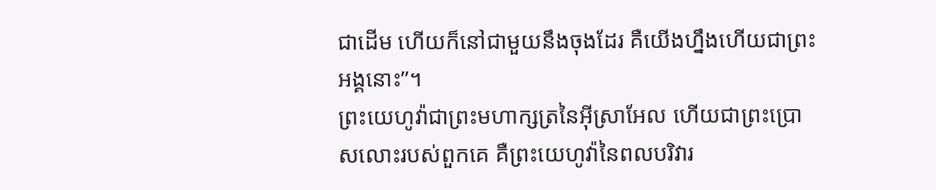ជាដើម ហើយក៏នៅជាមួយនឹងចុងដែរ គឺយើងហ្នឹងហើយជាព្រះអង្គនោះ”។
ព្រះយេហូវ៉ាជាព្រះមហាក្សត្រនៃអ៊ីស្រាអែល ហើយជាព្រះប្រោសលោះរបស់ពួកគេ គឺព្រះយេហូវ៉ានៃពលបរិវារ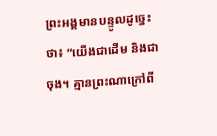ព្រះអង្គមានបន្ទូលដូច្នេះថា៖ “យើងជាដើម និងជាចុង។ គ្មានព្រះណាក្រៅពី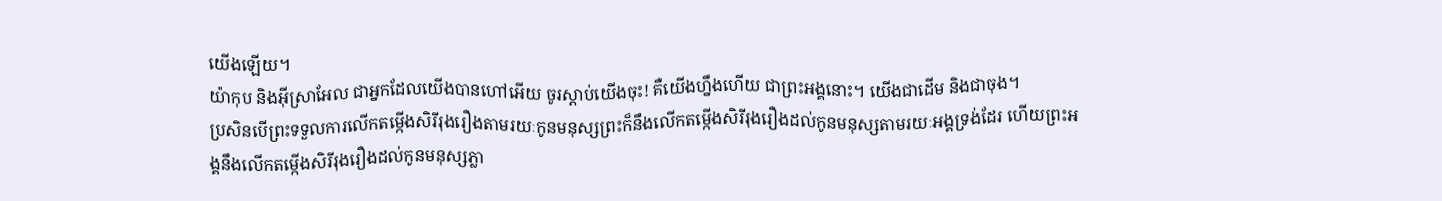យើងឡើយ។
យ៉ាកុប និងអ៊ីស្រាអែល ជាអ្នកដែលយើងបានហៅអើយ ចូរស្ដាប់យើងចុះ! គឺយើងហ្នឹងហើយ ជាព្រះអង្គនោះ។ យើងជាដើម និងជាចុង។
ប្រសិនបើព្រះទទួលការលើកតម្កើងសិរីរុងរឿងតាមរយៈកូនមនុស្សព្រះក៏នឹងលើកតម្កើងសិរីរុងរឿងដល់កូនមនុស្សតាមរយៈអង្គទ្រង់ដែរ ហើយព្រះអង្គនឹងលើកតម្កើងសិរីរុងរឿងដល់កូនមនុស្សភ្លា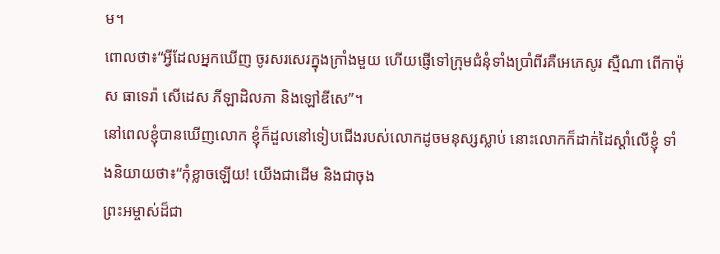ម។
ពោលថា៖“អ្វីដែលអ្នកឃើញ ចូរសរសេរក្នុងក្រាំងមួយ ហើយផ្ញើទៅក្រុមជំនុំទាំងប្រាំពីរគឺអេភេសូរ ស្មឺណា ពើកាម៉ុស ធាទេរ៉ា សើដេស ភីឡាដិលភា និងឡៅឌីសេ”។
នៅពេលខ្ញុំបានឃើញលោក ខ្ញុំក៏ដួលនៅទៀបជើងរបស់លោកដូចមនុស្សស្លាប់ នោះលោកក៏ដាក់ដៃស្ដាំលើខ្ញុំ ទាំងនិយាយថា៖“កុំខ្លាចឡើយ! យើងជាដើម និងជាចុង
ព្រះអម្ចាស់ដ៏ជា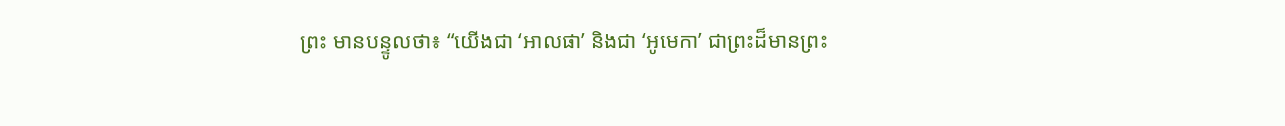ព្រះ មានបន្ទូលថា៖ “យើងជា ‘អាលផា’ និងជា ‘អូមេកា’ ជាព្រះដ៏មានព្រះ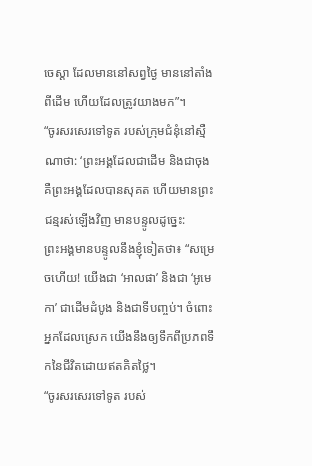ចេស្ដា ដែលមាននៅសព្វថ្ងៃ មាននៅតាំងពីដើម ហើយដែលត្រូវយាងមក”។
“ចូរសរសេរទៅទូត របស់ក្រុមជំនុំនៅស្មឺណាថា: ‘ព្រះអង្គដែលជាដើម និងជាចុង គឺព្រះអង្គដែលបានសុគត ហើយមានព្រះជន្មរស់ឡើងវិញ មានបន្ទូលដូច្នេះ:
ព្រះអង្គមានបន្ទូលនឹងខ្ញុំទៀតថា៖ “សម្រេចហើយ! យើងជា ‘អាលផា’ និងជា ‘អូមេកា’ ជាដើមដំបូង និងជាទីបញ្ចប់។ ចំពោះអ្នកដែលស្រេក យើងនឹងឲ្យទឹកពីប្រភពទឹកនៃជីវិតដោយឥតគិតថ្លៃ។
“ចូរសរសេរទៅទូត របស់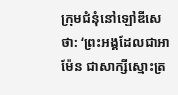ក្រុមជំនុំនៅឡៅឌីសេថា: ‘ព្រះអង្គដែលជាអាម៉ែន ជាសាក្សីស្មោះត្រ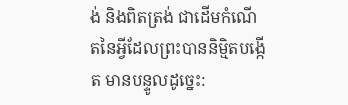ង់ និងពិតត្រង់ ជាដើមកំណើតនៃអ្វីដែលព្រះបាននិម្មិតបង្កើត មានបន្ទូលដូច្នេះ: